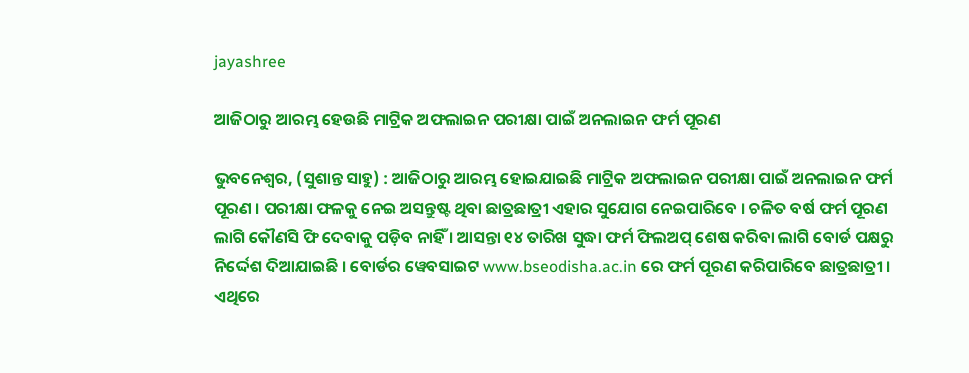jayashree

ଆଜିଠାରୁ ଆରମ୍ଭ ହେଉଛି ମାଟ୍ରିକ ଅଫଲାଇନ ପରୀକ୍ଷା ପାଇଁ ଅନଲାଇନ ଫର୍ମ ପୂରଣ

ଭୁବନେଶ୍ୱର, (ସୁଶାନ୍ତ ସାହୁ) : ଆଜିଠାରୁ ଆରମ୍ଭ ହୋଇଯାଇଛି ମାଟ୍ରିକ ଅଫଲାଇନ ପରୀକ୍ଷା ପାଇଁ ଅନଲାଇନ ଫର୍ମ ପୂରଣ । ପରୀକ୍ଷା ଫଳକୁ ନେଇ ଅସନ୍ତୁଷ୍ଟ ଥିବା ଛାତ୍ରଛାତ୍ରୀ ଏହାର ସୁଯୋଗ ନେଇପାରିବେ । ଚଳିତ ବର୍ଷ ଫର୍ମ ପୂରଣ ଲାଗି କୌଣସି ଫି ଦେବାକୁ ପଡ଼ିବ ନାହିଁ । ଆସନ୍ତା ୧୪ ତାରିଖ ସୁଦ୍ଧା ଫର୍ମ ଫିଲଅପ୍ ଶେଷ କରିବା ଲାଗି ବୋର୍ଡ ପକ୍ଷରୁ ନିର୍ଦ୍ଦେଶ ଦିଆଯାଇଛି । ବୋର୍ଡର ୱେବସାଇଟ www.bseodisha.ac.in ରେ ଫର୍ମ ପୂରଣ କରିପାରିବେ ଛାତ୍ରଛାତ୍ରୀ । ଏଥିରେ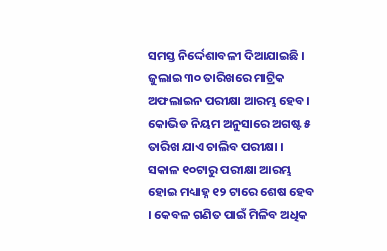ସମସ୍ତ ନିର୍ଦ୍ଦେଶାବଳୀ ଦିଆଯାଇଛି । ଜୁଲାଇ ୩୦ ତାରିଖରେ ମାଟ୍ରିକ ଅଫଲାଇନ ପରୀକ୍ଷା ଆରମ୍ଭ ହେବ । କୋଭିଡ ନିୟମ ଅନୁସାରେ ଅଗଷ୍ଟ ୫ ତାରିଖ ଯାଏ ଚାଲିବ ପରୀକ୍ଷା । ସକାଳ ୧୦ଟାରୁ ପରୀକ୍ଷା ଆରମ୍ଭ ହୋଇ ମଧ୍ୟାହ୍ନ ୧୨ ଟାରେ ଶେଷ ହେବ । କେବଳ ଗଣିତ ପାଇଁ ମିଳିବ ଅଧିକ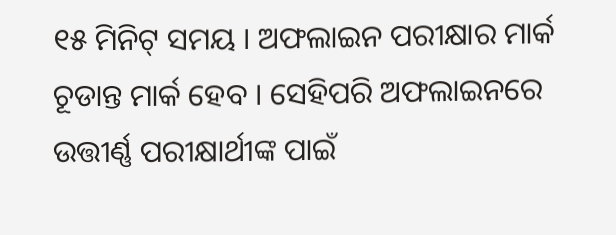୧୫ ମିନିଟ୍ ସମୟ । ଅଫଲାଇନ ପରୀକ୍ଷାର ମାର୍କ ଚୂଡାନ୍ତ ମାର୍କ ହେବ । ସେହିପରି ଅଫଲାଇନରେ ଉତ୍ତୀର୍ଣ୍ଣ ପରୀକ୍ଷାର୍ଥୀଙ୍କ ପାଇଁ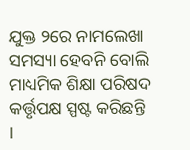ଯୁକ୍ତ ୨ରେ ନାମଲେଖା ସମସ୍ୟା ହେବନି ବୋଲି ମାଧ୍ୟମିକ ଶିକ୍ଷା ପରିଷଦ କର୍ତ୍ତୃପକ୍ଷ ସ୍ପଷ୍ଟ କରିଛନ୍ତି ।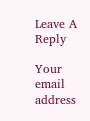Leave A Reply

Your email address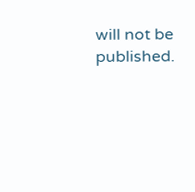will not be published.